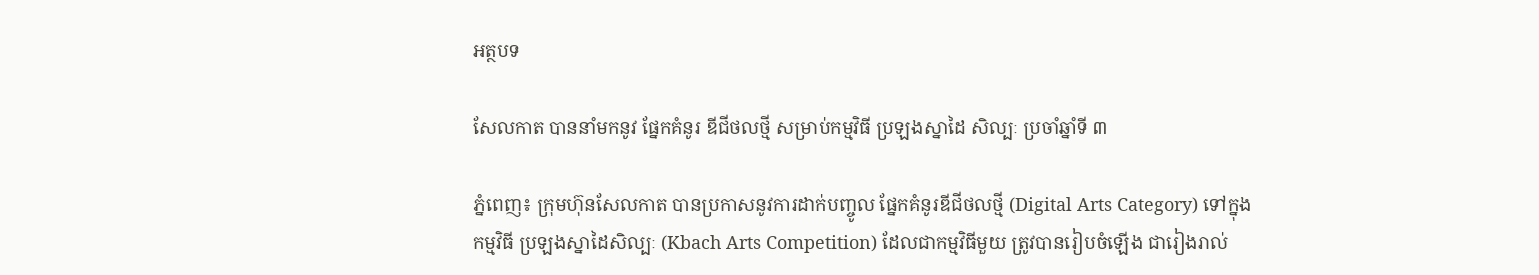អត្ថបទ

សែលកាត បាននាំមកនូវ ផ្នែកគំនូរ ឌីជីថលថ្មី សម្រាប់កម្មវិធី ប្រឡងស្នាដៃ សិល្បៈ ប្រចាំឆ្នាំទី ៣

ភ្នំពេញ៖ ក្រុមហ៊ុនសែលកាត បានប្រកាសនូវការដាក់បញ្ចូល ផ្នែកគំនូរឌីជីថលថ្មី (Digital Arts Category) ទៅក្នុងកម្មវិធី ប្រឡងស្នាដៃសិល្បៈ (Kbach Arts Competition) ដែលជាកម្មវិធីមួយ ត្រូវបានរៀបចំឡើង ជារៀងរាល់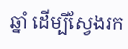ឆ្នាំ ដើម្បីស្វែងរក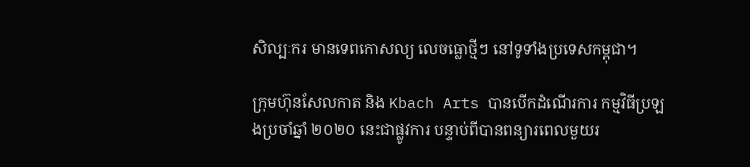សិល្បៈករ មានទេពកោសល្យ លេចធ្លោថ្មីៗ នៅទូទាំងប្រទេសកម្ពុជា។

ក្រុមហ៊ុនសែលកាត និង Kbach Arts បានបើកដំណើរការ កម្មវិធីប្រឡងប្រចាំឆ្នាំ ២០២០ នេះជាផ្លូវការ បន្ទាប់ពីបានពន្យារពេលមួយរ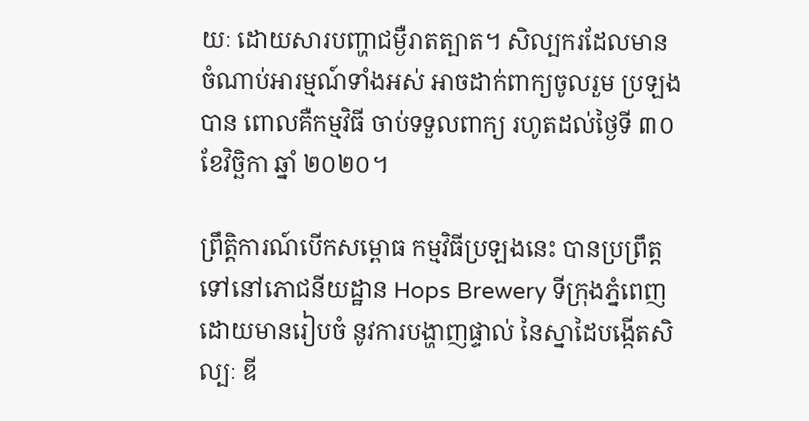យៈ ដោយសារបញ្ហាជម្ងឺរាតត្បាត។ សិល្បករដែលមាន ចំណាប់អារម្មណ៍ទាំងអស់ អាចដាក់ពាក្យចូលរួម ប្រឡងបាន ពោលគឺកម្មវិធី ចាប់ទទួលពាក្យ រហូតដល់ថ្ងៃទី ៣០ ខែវិច្ឆិកា ឆ្នាំ ២០២០។

ព្រឹត្តិការណ៍បើកសម្ពោធ កម្មវិធីប្រឡងនេះ បានប្រព្រឹត្តទៅនៅភោជនីយដ្ឋាន Hops Brewery ទីក្រុងភ្នំពេញ ដោយមានរៀបចំ នូវការបង្ហាញផ្ទាល់ នៃស្នាដៃបង្កើតសិល្បៈ ឌី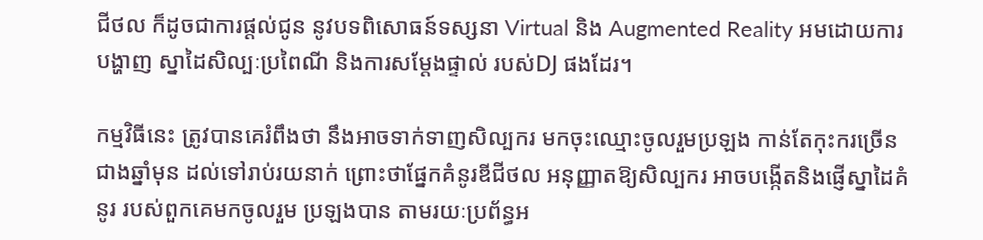ជីថល ក៏ដូចជាការផ្តល់ជូន នូវបទពិសោធន៍ទស្សនា Virtual និង Augmented Reality អមដោយការបង្ហាញ ស្នាដៃសិល្បៈប្រពៃណី និងការសម្តែងផ្ទាល់ របស់DJ ផងដែរ។

កម្មវិធីនេះ ត្រូវបានគេរំពឹងថា នឹងអាចទាក់ទាញសិល្បករ មកចុះឈ្មោះចូលរួមប្រឡង កាន់តែកុះករច្រើនជាងឆ្នាំមុន ដល់ទៅរាប់រយនាក់ ព្រោះថាផ្នែកគំនូរឌីជីថល អនុញ្ញាតឱ្យសិល្បករ អាចបង្កើតនិងផ្ញើស្នាដៃគំនូរ របស់ពួកគេមកចូលរួម ប្រឡងបាន តាមរយៈប្រព័ន្ធអ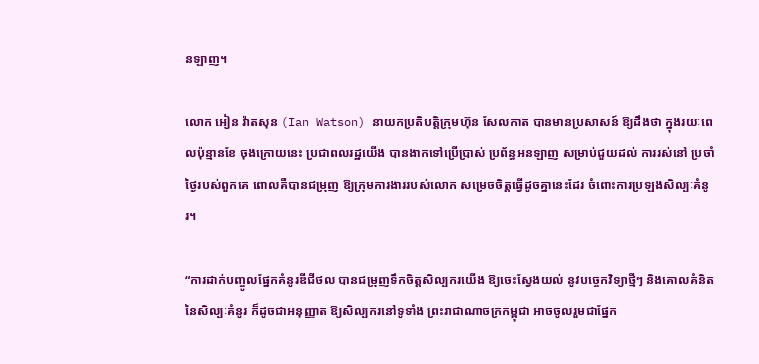នឡាញ។

លោក អៀន វ៉ាតសុន (Ian Watson) នាយកប្រតិបត្តិក្រុមហ៊ុន សែលកាត បានមានប្រសាសន៍ ឱ្យដឹងថា ក្នុងរយៈពេលប៉ុន្មានខែ ចុងក្រោយនេះ ប្រជាពលរដ្ឋយើង បានងាកទៅប្រើប្រាស់ ប្រព័ន្ធអនឡាញ សម្រាប់ជួយដល់ ការរស់នៅ ប្រចាំថ្ងៃរបស់ពួកគេ ពោលគឺបានជម្រុញ ឱ្យក្រុមការងាររបស់លោក សម្រេចចិត្តធ្វើដូចគ្នានេះដែរ ចំពោះការប្រឡងសិល្បៈគំនូរ។

“ការដាក់បញ្ចូលផ្នែកគំនូរឌីជីថល បានជម្រុញទឹកចិត្តសិល្បករយើង ឱ្យចេះស្វែងយល់ នូវបច្ចេកវិទ្យាថ្មីៗ និងគោលគំនិតនៃសិល្បៈគំនូរ ក៏ដូចជាអនុញ្ញាត ឱ្យសិល្បករនៅទូទាំង ព្រះរាជាណាចក្រកម្ពុជា អាចចូលរួមជាផ្នែក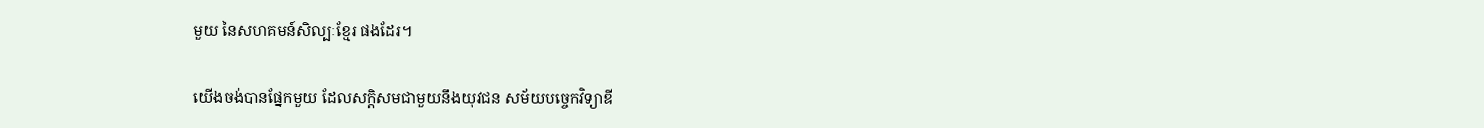មួយ នៃសហគមន៍សិល្បៈខ្មែរ ផងដែរ។

យើងចង់បានផ្នែកមួយ ដែលសក្តិសមជាមួយនឹងយុវជន សម័យបច្ចេកវិទ្យាឌី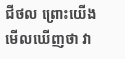ជីថល ព្រោះយើងមើលឃើញថា វា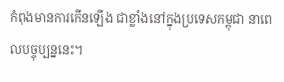កំពុងមានការកើនឡើង ជាខ្លាំងនៅក្នុងប្រទេសកម្ពុជា នាពេលបច្ចុប្បន្ននេះ។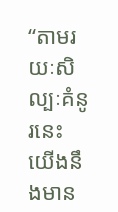“តាមរយៈសិល្បៈគំនូរនេះ យើងនឹងមាន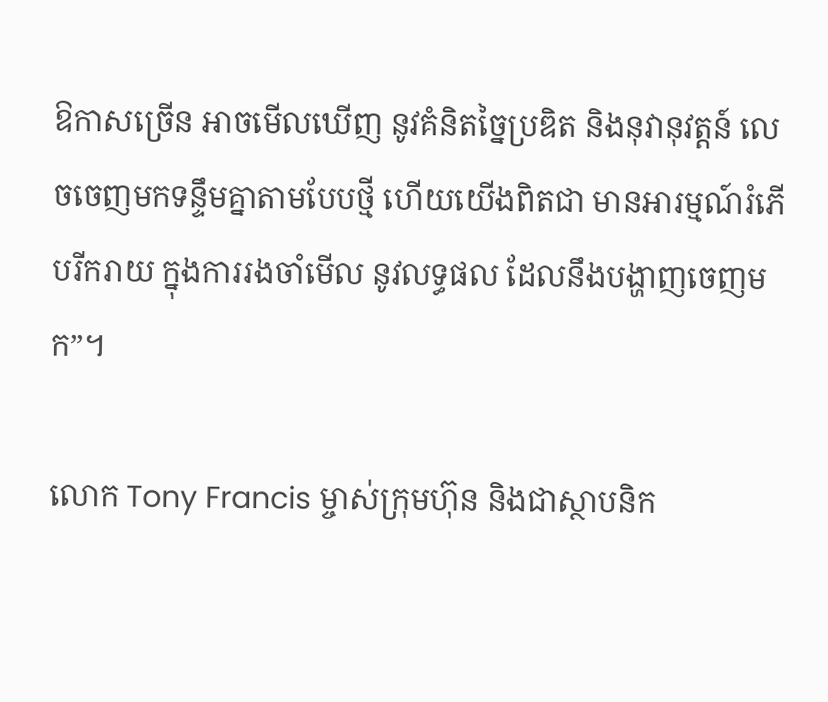ឱកាសច្រើន អាចមើលឃើញ នូវគំនិតច្នៃប្រឌិត និងនុវានុវត្តន៍ លេចចេញមកទន្ទឹមគ្នាតាមបែបថ្មី ហើយយើងពិតជា មានអារម្មណ៍រំភើបរីករាយ ក្នុងការរងចាំមើល នូវលទ្ធផល ដែលនឹងបង្ហាញចេញមក”។

លោក Tony Francis ម្ចាស់ក្រុមហ៊ុន និងជាស្ថាបនិក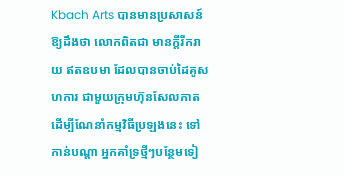Kbach Arts បានមានប្រសាសន៍ ឱ្យដឹងថា លោកពិតជា មានក្តីរីករាយ ឥតឧបមា ដែលបានចាប់ដៃគូសហការ ជាមួយក្រុមហ៊ុនសែលកាត ដើម្បីណែនាំកម្មវិធីប្រឡងនេះ ទៅកាន់បណ្តា អ្នកគាំទ្រថ្មីៗបន្ថែមទៀ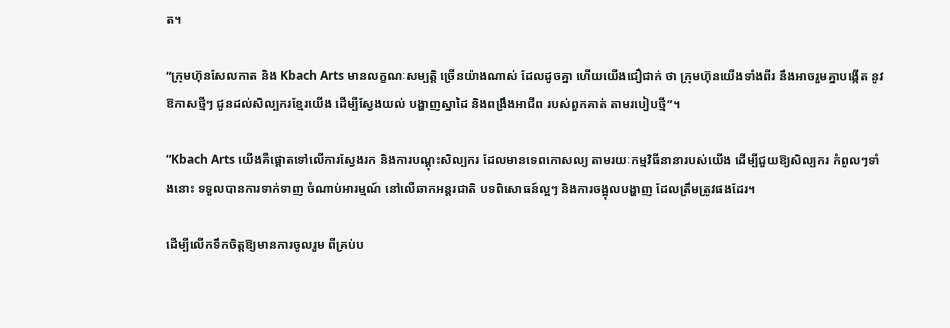ត។

“ក្រុមហ៊ុនសែលកាត និង Kbach Arts មានលក្ខណៈសម្បត្តិ ច្រើនយ៉ាងណាស់ ដែលដូចគ្នា ហើយយើងជឿជាក់ ថា ក្រុមហ៊ុនយើងទាំងពីរ នឹងអាចរួមគ្នាបង្កើត នូវឱកាសថ្មីៗ ជូនដល់សិល្បករខ្មែរយើង ដើម្បីស្វែងយល់ បង្ហាញស្នាដៃ និងពង្រឹងអាជីព របស់ពួកគាត់ តាមរបៀបថ្មី”។

“Kbach Arts យើងគឺផ្តោតទៅលើការស្វែងរក និងការបណ្តុះសិល្បករ ដែលមានទេពកោសល្យ តាមរយៈកម្មវិធីនានារបស់យើង ដើម្បីជួយឱ្យសិល្បករ កំពូលៗទាំងនោះ ទទួលបានការទាក់ទាញ ចំណាប់អារម្មណ៍ នៅលើឆាកអន្តរជាតិ បទពិសោធន៍ល្អៗ និងការចង្អុលបង្ហាញ ដែលត្រឹមត្រូវផងដែរ។

ដើម្បីលើកទឹកចិត្តឱ្យមានការចូលរួម ពីគ្រប់ប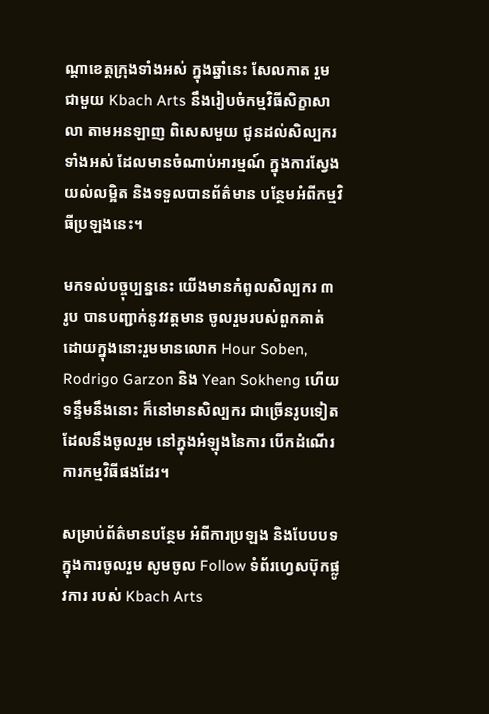ណ្តាខេត្តក្រុងទាំងអស់ ក្នុងឆ្នាំនេះ សែលកាត រួមជាមួយ Kbach Arts នឹងរៀបចំកម្មវិធីសិក្ខាសាលា តាមអនឡាញ ពិសេសមួយ ជូនដល់សិល្បករទាំងអស់ ដែលមានចំណាប់អារម្មណ៍ ក្នុងការស្វែងយល់លម្អិត និងទទួលបានព័ត៌មាន បន្ថែមអំពីកម្មវិធីប្រឡងនេះ។

មកទល់បច្ចុប្បន្ននេះ យើងមានកំពូលសិល្បករ ៣ រូប បានបញ្ជាក់នូវវត្តមាន ចូលរួមរបស់ពួកគាត់ ដោយក្នុងនោះរួមមានលោក Hour Soben, Rodrigo Garzon និង Yean Sokheng ហើយទន្ទឹមនឹងនោះ ក៏នៅមានសិល្បករ ជាច្រើនរូបទៀត ដែលនឹងចូលរួម នៅក្នុងអំឡុងនៃការ បើកដំណើរការកម្មវិធីផងដែរ។

សម្រាប់ព័ត៌មានបន្ថែម អំពីការប្រឡង និងបែបបទក្នុងការចូលរួម សូមចូល Follow ទំព័រហ្វេសប៊ុកផ្លូវការ របស់ Kbach Arts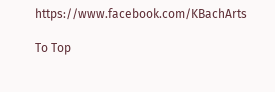https://www.facebook.com/KBachArts

To Top